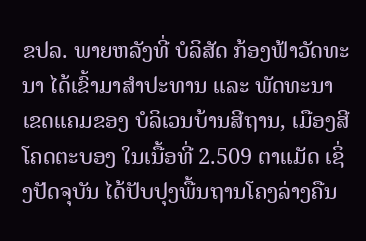ຂປລ. ພາຍຫລັງທີ່ ບໍລິສັດ ກ້ອງຟ້າວັດທະນາ ໄດ້ເຂົ້າມາສໍາປະທານ ແລະ ພັດທະນາເຂດແຄມຂອງ ບໍລິເວນບ້ານສີຖານ, ເມືອງສີໂຄດຕະບອງ ໃນເນື້ອທີ່ 2.509 ຕາແມັດ ເຊິ່ງປັດຈຸບັນ ໄດ້ປັບປຸງພື້ນຖານໂຄງລ່າງຄືນ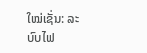ໃໝ່ເຊັ່ນ: ລະບົບໄຟ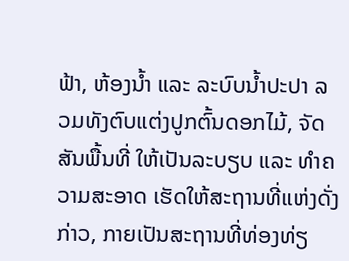ຟ້າ, ຫ້ອງນ້ຳ ແລະ ລະບົບນ້ຳປະປາ ລວມທັງຕົບແຕ່ງປູກຕົ້ນດອກໄມ້, ຈັດສັນພື້ນທີ່ ໃຫ້ເປັນລະບຽບ ແລະ ທໍາຄວາມສະອາດ ເຮັດໃຫ້ສະຖານທີ່ແຫ່ງດັ່ງກ່າວ, ກາຍເປັນສະຖານທີ່ທ່ອງທ່ຽ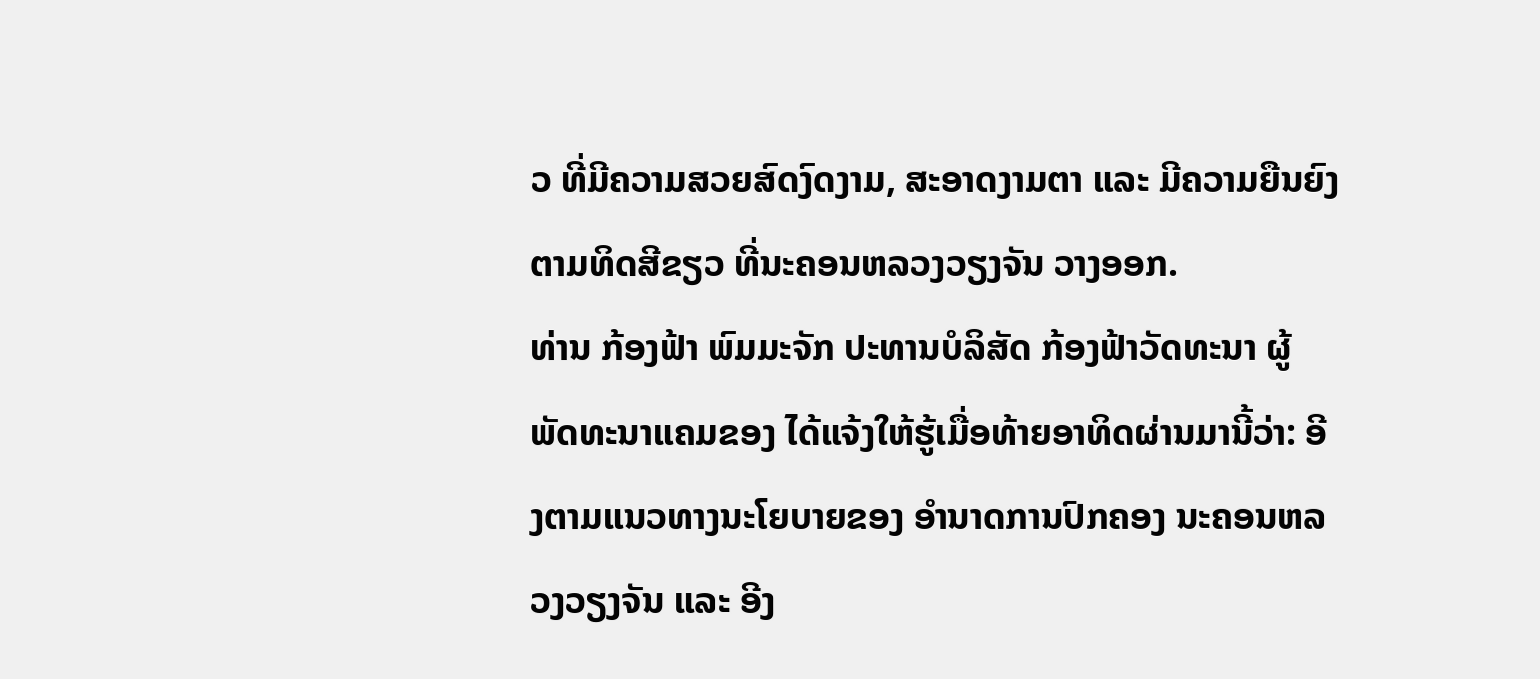ວ ທີ່ມີຄວາມສວຍສົດງົດງາມ, ສະອາດງາມຕາ ແລະ ມີຄວາມຍືນຍົງຕາມທິດສີຂຽວ ທີ່ນະຄອນຫລວງວຽງຈັນ ວາງອອກ.
ທ່ານ ກ້ອງຟ້າ ພົມມະຈັກ ປະທານບໍລິສັດ ກ້ອງຟ້າວັດທະນາ ຜູ້ພັດທະນາແຄມຂອງ ໄດ້ແຈ້ງໃຫ້ຮູ້ເມື່ອທ້າຍອາທິດຜ່ານມານີ້ວ່າ: ອີງຕາມແນວທາງນະໂຍບາຍຂອງ ອໍານາດການປົກຄອງ ນະຄອນຫລວງວຽງຈັນ ແລະ ອີງ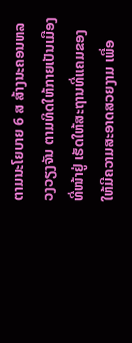ຕາມນະໂຍບາຍ 6 ສ ສ້າງນະຄອນຫລວງວຽງຈັນ ຕາມທິດໃຫ້ກາຍເປັນເມືອງທີ່ໜ້າຢູ່ ເຮັດໃຫ້ສະຖານທີ່ແຄມຂອງ ໃຫ້ມີຄວາມສະອາດສວຍງາມ ເພື່ອ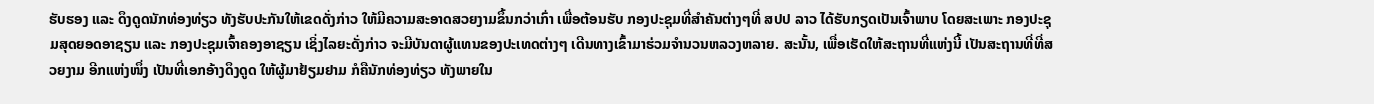ຮັບຮອງ ແລະ ດຶງດູດນັກທ່ອງທ່ຽວ ທັງຮັບປະກັນໃຫ້ເຂດດັ່ງກ່າວ ໃຫ້ມີຄວາມສະອາດສວຍງາມຂຶ້ນກວ່າເກົ່າ ເພື່ອຕ້ອນຮັບ ກອງປະຊຸມທີ່ສໍາຄັນຕ່າງໆທີ່ ສປປ ລາວ ໄດ້ຮັບກຽດເປັນເຈົ້າພາບ ໂດຍສະເພາະ ກອງປະຊຸມສຸດຍອດອາຊຽນ ແລະ ກອງປະຊຸມເຈົ້າຄອງອາຊຽນ ເຊິ່ງໄລຍະດັ່ງກ່າວ ຈະມີບັນດາຜູ້ແທນຂອງປະເທດຕ່າງໆ ເດີນທາງເຂົ້າມາຮ່ວມຈໍານວນຫລວງຫລາຍ. ສະນັ້ນ, ເພື່ອເຮັດໃຫ້ສະຖານທີ່ແຫ່ງນີ້ ເປັນສະຖານທີ່ທີ່ສວຍງາມ ອີກແຫ່ງໜຶ່ງ ເປັນທີ່ເອກອ້າງດຶງດູດ ໃຫ້ຜູ້ມາຢ້ຽມຢາມ ກໍຄືນັກທ່ອງທ່ຽວ ທັງພາຍໃນ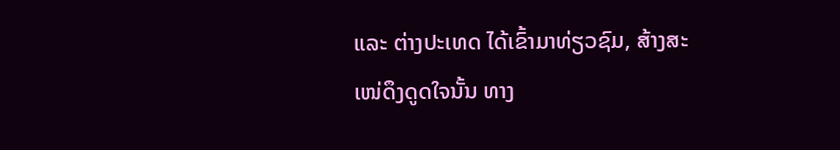ແລະ ຕ່າງປະເທດ ໄດ້ເຂົ້າມາທ່ຽວຊົມ, ສ້າງສະເໜ່ດຶງດູດໃຈນັ້ນ ທາງ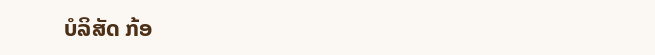ບໍລິສັດ ກ້ອ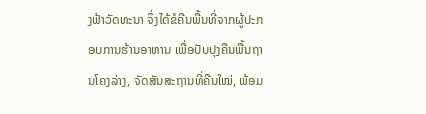ງຟ້າວັດທະນາ ຈຶ່ງໄດ້ຂໍຄືນພື້ນທີ່ຈາກຜູ້ປະກອບການຮ້ານອາຫານ ເພື່ອປັບປຸງຄືນພື້ນຖານໂຄງລ່າງ, ຈັດສັນສະຖານທີ່ຄືນໃໝ່, ພ້ອມ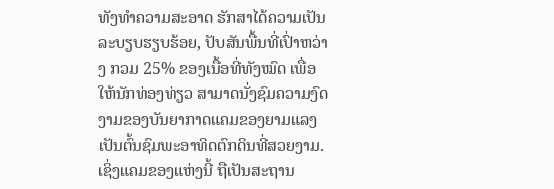ທັງທໍາຄວາມສະອາດ ຮັກສາໄດ້ຄວາມເປັນລະບຽບຮຽບຮ້ອຍ, ປັບສັນພື້ນທີ່ເປົ່າຫວ່າງ ກວມ 25% ຂອງເນື້ອທີ່ທັງໝົດ ເພື່ອໃຫ້ນັກທ່ອງທ່ຽວ ສາມາດນັ່ງຊົມຄວາມງົດງາມຂອງບັນຍາກາດແຄມຂອງຍາມແລງ ເປັນຕົ້ນຊົມພະອາທິດຕົກດິນທີ່ສວຍງາມ. ເຊິ່ງແຄມຂອງແຫ່ງນີ້ ຖືເປັນສະຖານ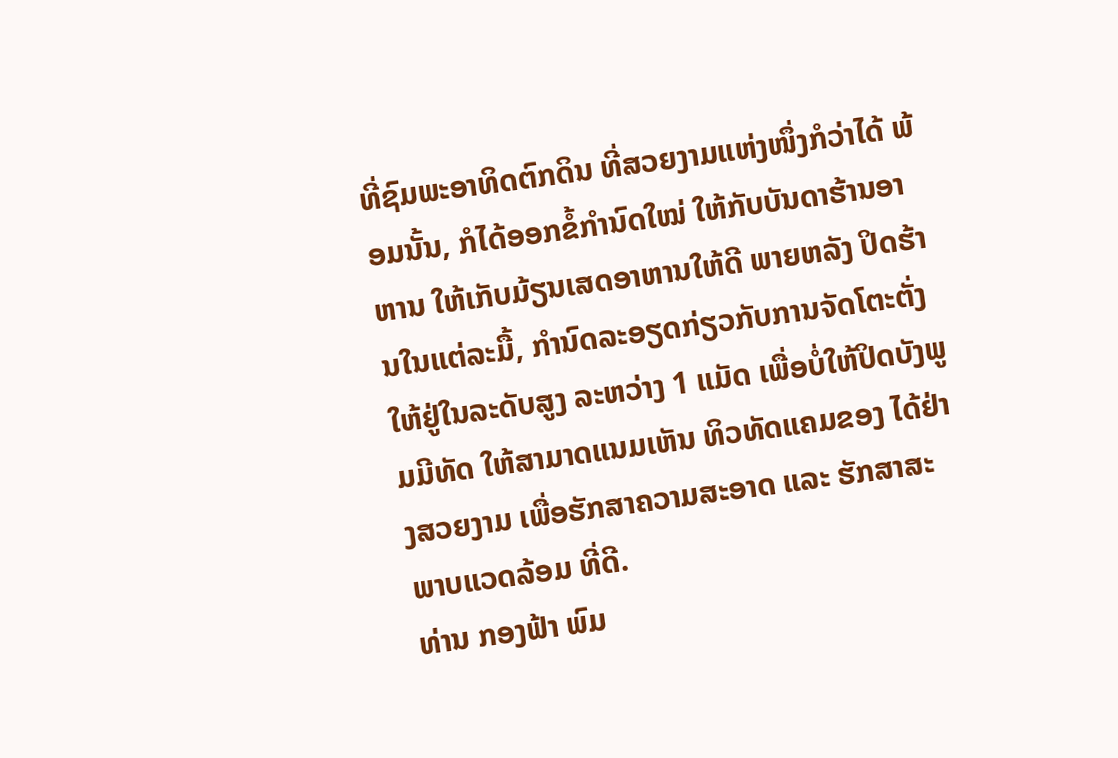ທີ່ຊົມພະອາທິດຕົກດິນ ທີ່ສວຍງາມແຫ່ງໜຶ່ງກໍວ່າໄດ້ ພ້ອມນັ້ນ, ກໍໄດ້ອອກຂໍ້ກໍານົດໃໝ່ ໃຫ້ກັບບັນດາຮ້ານອາຫານ ໃຫ້ເກັບມ້ຽນເສດອາຫານໃຫ້ດີ ພາຍຫລັງ ປິດຮ້ານໃນແຕ່ລະມື້, ກໍານົດລະອຽດກ່ຽວກັບການຈັດໂຕະຕັ່ງ ໃຫ້ຢູ່ໃນລະດັບສູງ ລະຫວ່າງ 1 ແມັດ ເພື່ອບໍ່ໃຫ້ປິດບັງພູມມີທັດ ໃຫ້ສາມາດແນມເຫັນ ທິວທັດແຄມຂອງ ໄດ້ຢ່າງສວຍງາມ ເພື່ອຮັກສາຄວາມສະອາດ ແລະ ຮັກສາສະພາບແວດລ້ອມ ທີ່ດີ.
ທ່ານ ກອງຟ້າ ພົມ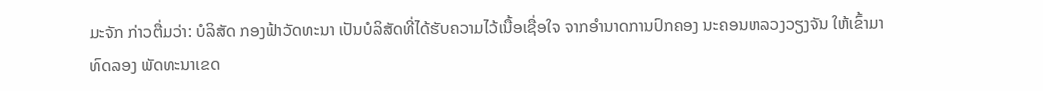ມະຈັກ ກ່າວຕື່ມວ່າ: ບໍລິສັດ ກອງຟ້າວັດທະນາ ເປັນບໍລິສັດທີ່ໄດ້ຮັບຄວາມໄວ້ເນື້ອເຊື່ອໃຈ ຈາກອໍານາດການປົກຄອງ ນະຄອນຫລວງວຽງຈັນ ໃຫ້ເຂົ້າມາທົດລອງ ພັດທະນາເຂດ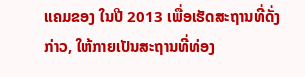ແຄມຂອງ ໃນປີ 2013 ເພື່ອເຮັດສະຖານທີ່ດັ່ງກ່າວ, ໃຫ້ກາຍເປັນສະຖານທີ່ທ່ອງ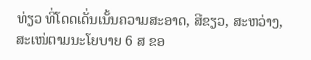ທ່ຽວ ທີ່ໂດດເດັ່ນເນັ້ນຄວາມສະອາດ, ສີຂຽວ, ສະຫວ່າງ, ສະເໜ່ຕາມນະໂຍບາຍ 6 ສ ຂອ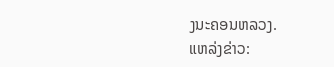ງນະຄອນຫລວງ.
ແຫລ່ງຂ່າວ: